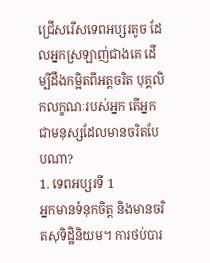ជ្រើសរើសទេពអប្សរតូច ដែលអ្នកស្រឡាញ់ជាងគេ ដើម្បីដឹងកម្អិតពីអត្តចរិត បុគ្គលិកលក្ខណៈរបស់អ្នក តើអ្នកជាមនុស្សដែលមានចរិតបែបណា?
1. ទេពអប្សរទី 1
អ្នកមានទំនុកចិត្ត និងមានចរិតសុទិដ្ឋិនិយម។ ការថប់បារ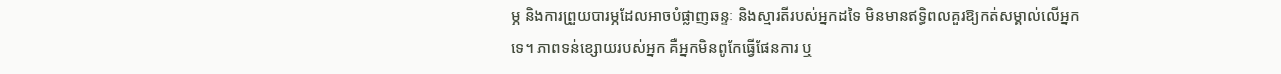ម្ភ និងការព្រួយបារម្ភដែលអាចបំផ្លាញឆន្ទៈ និងស្មារតីរបស់អ្នកដទៃ មិនមានឥទ្ធិពលគួរឱ្យកត់សម្គាល់លើអ្នកទេ។ ភាពទន់ខ្សោយរបស់អ្នក គឺអ្នកមិនពូកែធ្វើផែនការ ឬ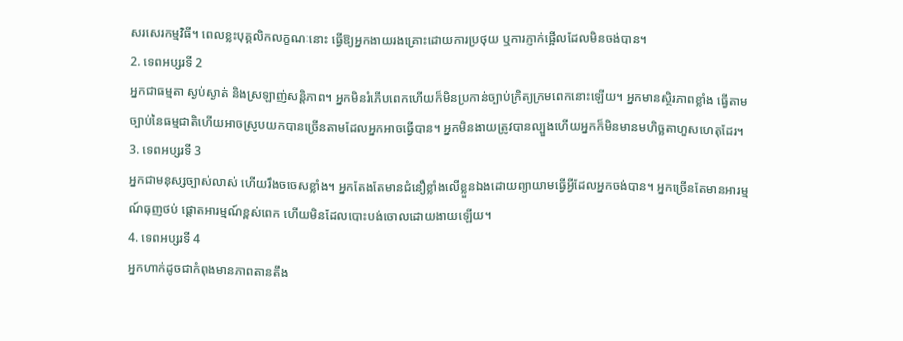សរសេរកម្មវិធី។ ពេលខ្លះបុគ្គលិកលក្ខណៈនោះ ធ្វើឱ្យអ្នកងាយរងគ្រោះដោយការប្រថុយ ឬការភ្ញាក់ផ្អើលដែលមិនចង់បាន។
2. ទេពអប្សរទី 2
អ្នកជាធម្មតា ស្ងប់ស្ងាត់ និងស្រឡាញ់សន្តិភាព។ អ្នកមិនរំភើបពេកហើយក៏មិនប្រកាន់ច្បាប់ក្រិត្យក្រមពេកនោះឡើយ។ អ្នកមានស្ថិរភាពខ្លាំង ធ្វើតាមច្បាប់នៃធម្មជាតិហើយអាចស្រូបយកបានច្រើនតាមដែលអ្នកអាចធ្វើបាន។ អ្នកមិនងាយត្រូវបានល្បួងហើយអ្នកក៏មិនមានមហិច្ឆតាហួសហេតុដែរ។
3. ទេពអប្សរទី 3
អ្នកជាមនុស្សច្បាស់លាស់ ហើយរឹងចចេសខ្លាំង។ អ្នកតែងតែមានជំនឿខ្លាំងលើខ្លួនឯងដោយព្យាយាមធ្វើអ្វីដែលអ្នកចង់បាន។ អ្នកច្រើនតែមានអារម្មណ៍ធុញថប់ ផ្តោតអារម្មណ៍ខ្ពស់ពេក ហើយមិនដែលបោះបង់ចោលដោយងាយឡើយ។
4. ទេពអប្សរទី 4
អ្នកហាក់ដូចជាកំពុងមានភាពតានតឹង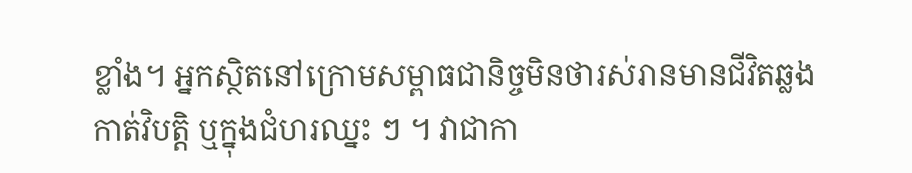ខ្លាំង។ អ្នកស្ថិតនៅក្រោមសម្ពាធជានិច្ចមិនថារស់រានមានជីវិតឆ្លងកាត់វិបត្តិ ឬក្នុងជំហរឈ្នះ ៗ ។ វាជាកា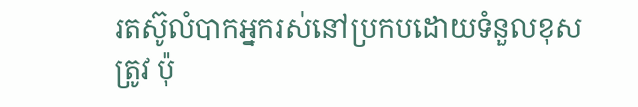រតស៊ូលំបាកអ្នករស់នៅប្រកបដោយទំនួលខុសត្រូវ ប៉ុ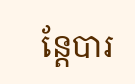ន្តែបារ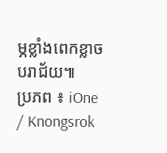ម្ភខ្លាំងពេកខ្លាចបរាជ័យ៕
ប្រភព ៖ iOne / Knongsrok